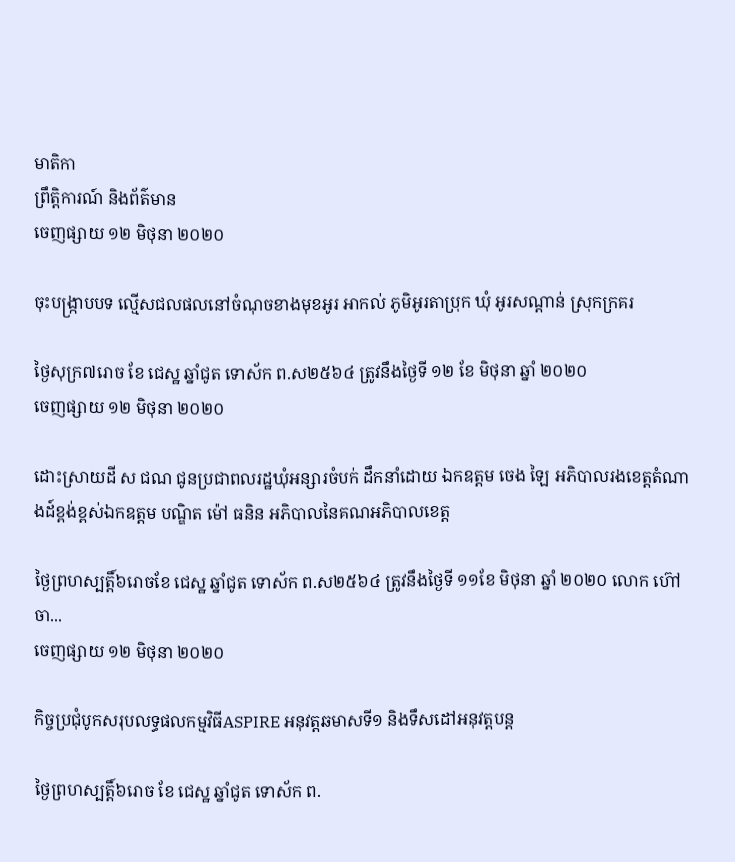មាតិកា
ព្រឹត្តិការណ៍ និងព័ត៌មាន
ចេញផ្សាយ ១២ មិថុនា ២០២០

ចុះបង្រ្កាបបទ ល្មើសជលផលនៅចំណុចខាងមុខអូរ អាកល់ ភូមិអូរតាប្រុក ឃុំ អូរសណ្តាន់ ស្រុកក្រគរ

ថ្ងៃសុក្រ៧រោច ខែ ជេស្ឋ ឆ្នាំជូត ទោស័ក ព.ស២៥៦៤ ត្រូវនឹងថ្ងៃទី ១២ ខែ មិថុនា ឆ្នាំ ២០២០
ចេញផ្សាយ ១២ មិថុនា ២០២០

ដោះស្រាយដី ស ជណ ជូនប្រជាពលរដ្ឋឃុំអន្សារចំបក់ ដឹកនាំដោយ ឯកឧត្តម ចេង ឡៃ អភិបាលរងខេត្តតំណាងដ៍ខ្ពង់ខ្ពស់ឯកឧត្តម បណ្ឌិត ម៉ៅ ធនិន អភិបាលនៃគណអភិបាលខេត្ត

ថ្ងៃព្រហស្បត្តិ៍៦រោចខែ ជេស្ឋ ឆ្នាំជូត ទោស័ក ព.ស២៥៦៤ ត្រូវនឹងថ្ងៃទី ១១ខែ មិថុនា ឆ្នាំ ២០២០ លោក ហ៊ៅ ចា...
ចេញផ្សាយ ១២ មិថុនា ២០២០

កិច្ចប្រជុំបូកសរុបលទ្ធផលកម្មវិធីASPIRE អនុវត្តឆមាសទី១ និងទឹសដៅអនុវត្តបន្ត

ថ្ងៃព្រហស្បត្តិ៍៦រោច ខែ ជេស្ឋ ឆ្នាំជូត ទោស័ក ព.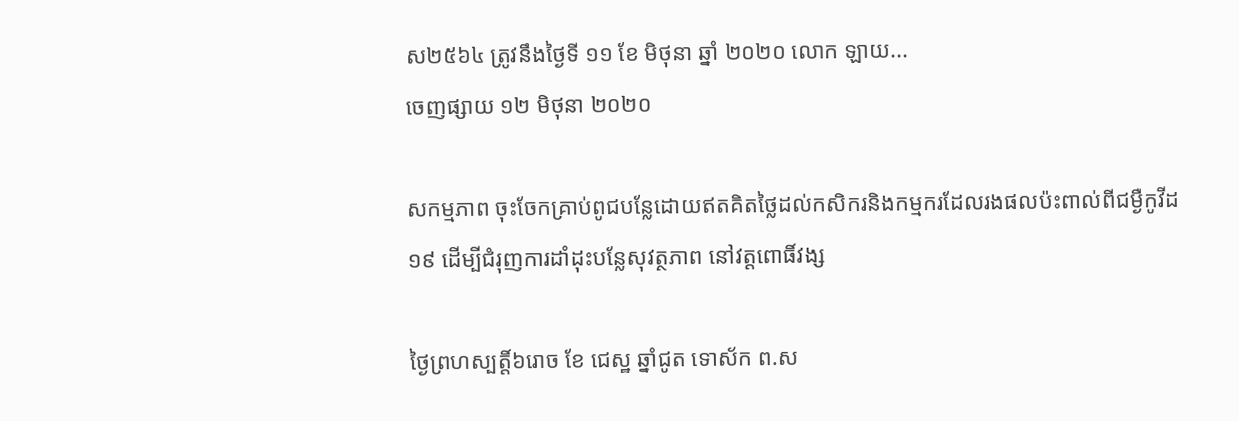ស២៥៦៤ ត្រូវនឹងថ្ងៃទី ១១ ខែ មិថុនា ឆ្នាំ ២០២០ លោក ឡាយ...
ចេញផ្សាយ ១២ មិថុនា ២០២០

សកម្មភាព ចុះចែកគ្រាប់ពូជបន្លែដោយឥតគិតថ្លៃដល់កសិករនិងកម្មករដែលរងផលប៉ះពាល់ពីជម្ងឺកូវីដ ១៩ ដើម្បីជំរុញការដាំដុះបន្លែសុវត្ថភាព នៅវត្តពោធិ៍វង្ស

ថ្ងៃព្រហស្បត្តិ៍៦រោច ខែ ជេស្ឋ ឆ្នាំជូត ទោស័ក ព.ស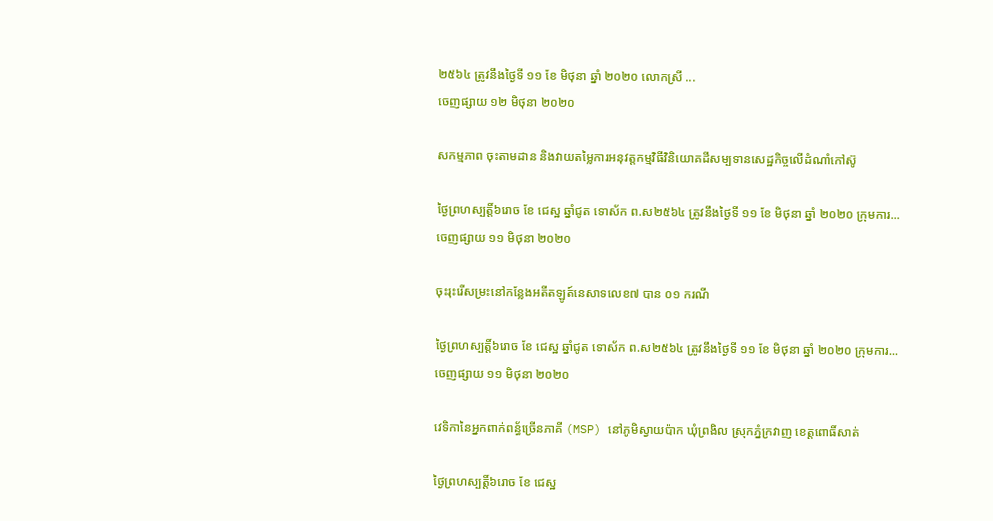២៥៦៤ ត្រូវនឹងថ្ងៃទី ១១ ខែ មិថុនា ឆ្នាំ ២០២០ លោកស្រី ...
ចេញផ្សាយ ១២ មិថុនា ២០២០

សកម្មភាព ចុះតាមដាន និងវាយតម្លៃការអនុវត្តកម្មវិធីវិនិយោគដីសម្បទានសេដ្ឋកិច្ចលើដំណាំកៅស៊ូ

ថ្ងៃព្រហស្បត្តិ៍៦រោច ខែ ជេស្ឋ ឆ្នាំជូត ទោស័ក ព.ស២៥៦៤ ត្រូវនឹងថ្ងៃទី ១១ ខែ មិថុនា ឆ្នាំ ២០២០ ក្រុមការ...
ចេញផ្សាយ ១១ មិថុនា ២០២០

ចុះរុះរើសម្រះនៅកន្លែងអតីតឡូត៍នេសាទលេខ៧ បាន ០១ ករណី

ថ្ងៃព្រហស្បត្តិ៍៦រោច ខែ ជេស្ឋ ឆ្នាំជូត ទោស័ក ព.ស២៥៦៤ ត្រូវនឹងថ្ងៃទី ១១ ខែ មិថុនា ឆ្នាំ ២០២០ ក្រុមការ...
ចេញផ្សាយ ១១ មិថុនា ២០២០

វេទិកានៃអ្នកពាក់ពន្ធ័ច្រើនភាគី (MSP) នៅភូមិស្វាយប៉ាក ឃុំព្រងិល ស្រុកភ្នំក្រវាញ ខេត្តពោធិ៍សាត់

ថ្ងៃព្រហស្បត្តិ៍៦រោច ខែ ជេស្ឋ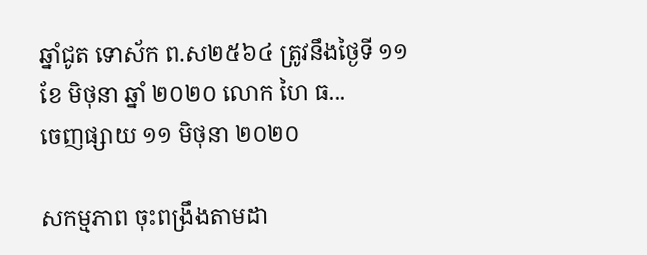ឆ្នាំជូត ទោស័ក ព.ស២៥៦៤ ត្រូវនឹងថ្ងៃទី ១១ ខែ មិថុនា ឆ្នាំ ២០២០ លោក ហៃ ធ...
ចេញផ្សាយ ១១ មិថុនា ២០២០

សកម្មភាព ចុះពង្រឹងតាមដា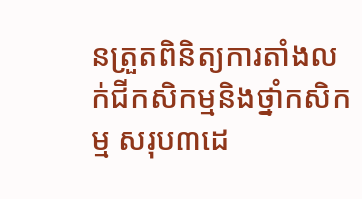នត្រួតពិនិត្យការតាំងលក់ជីកសិកម្មនិងថ្នាំកសិកម្ម សរុប៣ដេ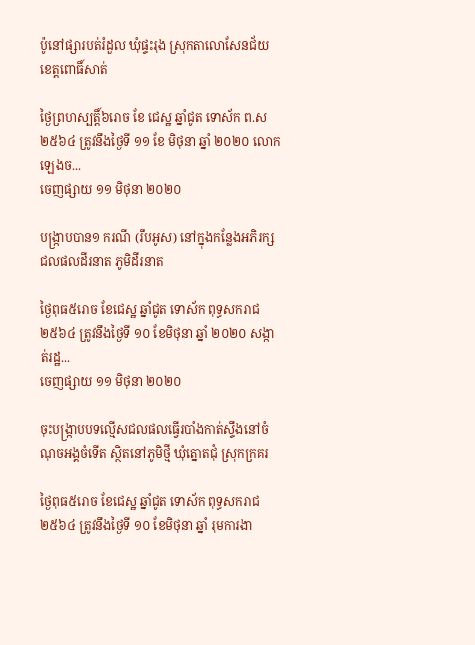ប៉ូនៅផ្សារបត់រំដួល ឃុំផ្ទះរុង ស្រុកតាលោសែនជ័យ ខេត្តពោធិ៍សាត់

ថ្ងៃព្រហស្បត្តិ៍៦រោច ខែ ជេស្ឋ ឆ្នាំជូត ទោស័ក ព.ស២៥៦៤ ត្រូវនឹងថ្ងៃទី ១១ ខែ មិថុនា ឆ្នាំ ២០២០ លោក ឡេងច...
ចេញផ្សាយ ១១ មិថុនា ២០២០

បង្រ្កាបបាន១ ករណី (រឹបអូស) នៅក្នុងកន្លែងអភិរក្សជលផលដីរនាត ភូមិដីរនាត

ថ្ងៃពុធ៥រោច ខែជេស្ឋ ឆ្នាំជូត ទោស័ក ពុទ្ធសករាជ ២៥៦៤ ត្រូវនឹងថ្ងៃទី ១០ ខែមិថុនា ឆ្នាំ ២០២០ សង្កាត់រដ្ឋ...
ចេញផ្សាយ ១១ មិថុនា ២០២០

ចុះបង្រ្កាបបទល្មើសជលផលធ្វើរបាំងកាត់ស្ទឹងនៅចំណុចអង្គចំទើត ស្ថិតនៅភូមិថ្មី ឃុំត្នោតជុំ ស្រុកក្រគរ

ថ្ងៃពុធ៥រោច ខែជេស្ឋ ឆ្នាំជូត ទោស័ក ពុទ្ធសករាជ ២៥៦៤ ត្រូវនឹងថ្ងៃទី ១០ ខែមិថុនា ឆ្នាំ រុមការងា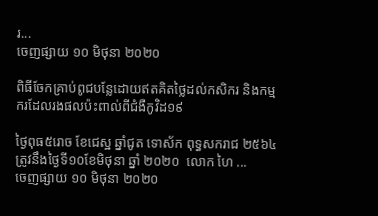រ...
ចេញផ្សាយ ១០ មិថុនា ២០២០

ពិធីចែកគ្រាប់ពូជបន្លែដោយឥតគិតថ្លៃដល់កសិករ និងកម្មករដែលរងផលប៉ះពាល់ពីជំងឺកូវិដ១៩

ថ្ងៃពុធ៥រោច ខែជេស្ឋ ឆ្នាំជូត ទោស័ក ពុទ្ធសករាជ ២៥៦៤ ត្រូវនឹងថ្ងៃទី១០ខែមិថុនា ឆ្នាំ ២០២០  លោក ហៃ ...
ចេញផ្សាយ ១០ មិថុនា ២០២០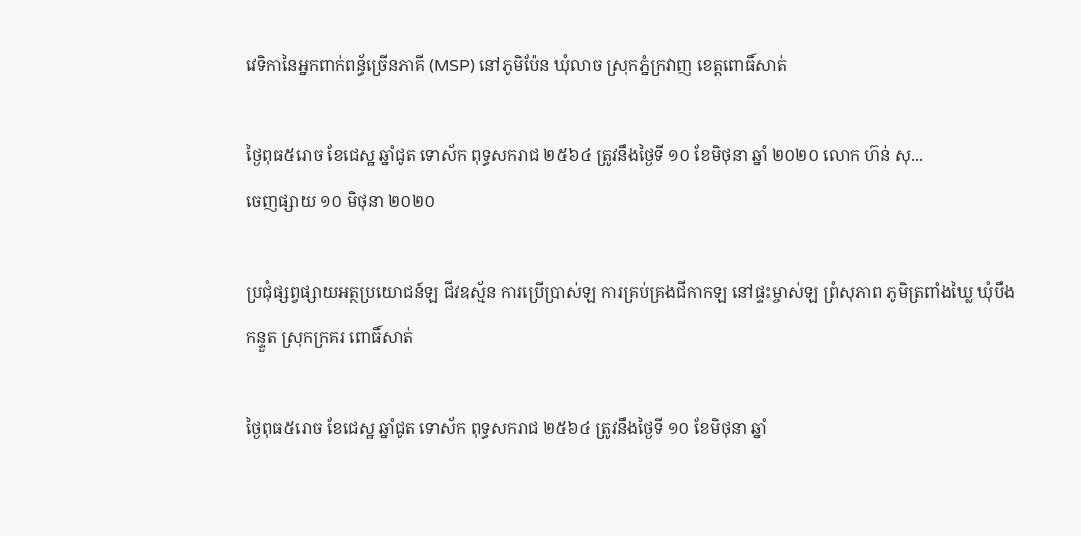វេទិកានៃអ្នកពាក់ពន្ធ័ច្រើនភាគី (MSP) នៅភូមិប៉ែន ឃុំលាច ស្រុកភ្នំក្រវាញ ខេត្តពោធិ៍សាត់

ថ្ងៃពុធ៥រោច ខែជេស្ឋ ឆ្នាំជូត ទោស័ក ពុទ្ធសករាជ ២៥៦៤ ត្រូវនឹងថ្ងៃទី ១០ ខែមិថុនា ឆ្នាំ ២០២០ លោក ហ៊ន់ សុ...
ចេញផ្សាយ ១០ មិថុនា ២០២០

ប្រជុំផ្សព្វផ្សាយអត្ថប្រយោជន៍ឡ ជីវឧស្ម័ន ការប្រើប្រាស់ឡ ការគ្រប់គ្រងជីកាកឡ នៅផ្ទះម្ចាស់ឡ ព្រំសុភាព ភូមិត្រពាំងឃ្លៃ ឃុំបឹងកន្ទួត ស្រុកក្រគរ ពោធិ៍សាត់

ថ្ងៃពុធ៥រោច ខែជេស្ឋ ឆ្នាំជូត ទោស័ក ពុទ្ធសករាជ ២៥៦៤ ត្រូវនឹងថ្ងៃទី ១០ ខែមិថុនា ឆ្នាំ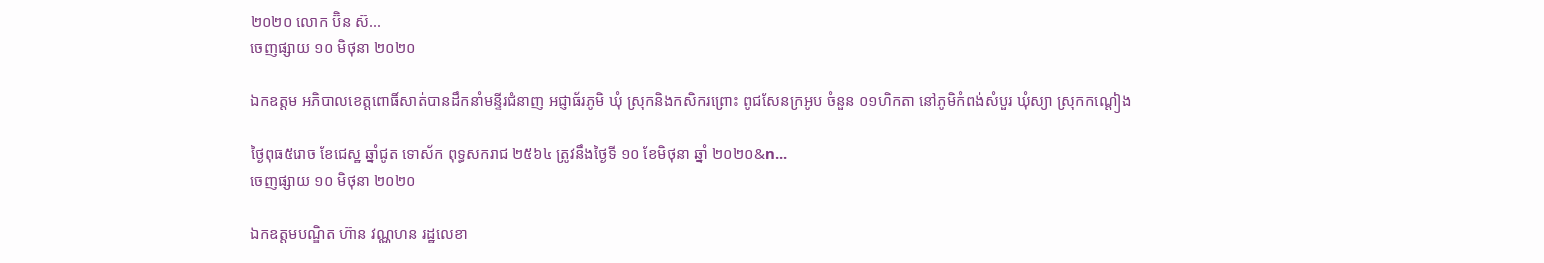២០២០ លោក ប៊ិន ស៊...
ចេញផ្សាយ ១០ មិថុនា ២០២០

ឯកឧត្តម អភិបាលខេត្តពោធិ៍សាត់បានដឹកនាំមន្ទីរជំនាញ អជ្ញាធ័រភូមិ ឃុំ ស្រុកនិងកសិករព្រោះ ពូជសែនក្រអូប ចំនួន ០១ហិកតា នៅភូមិកំពង់សំបួរ ឃុំស្យា ស្រុកកណ្តៀង

ថ្ងៃពុធ៥រោច ខែជេស្ឋ ឆ្នាំជូត ទោស័ក ពុទ្ធសករាជ ២៥៦៤ ត្រូវនឹងថ្ងៃទី ១០ ខែមិថុនា ឆ្នាំ ២០២០&n...
ចេញផ្សាយ ១០ មិថុនា ២០២០

ឯកឧត្តមបណ្ឌិត ហ៊ាន វណ្ណហន រដ្ឋលេខា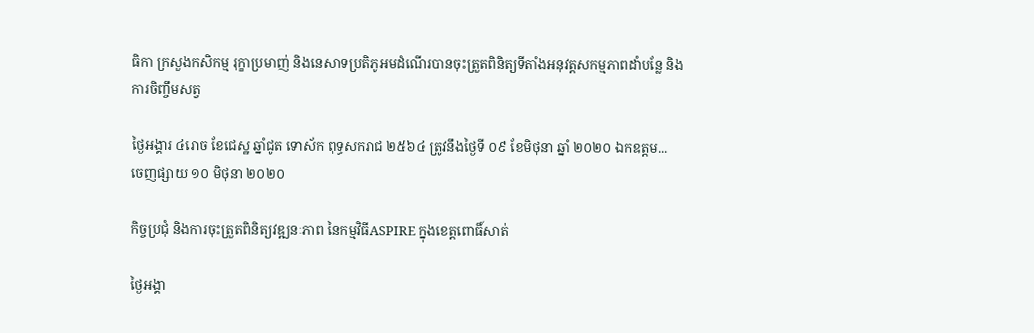ធិកា ក្រសួងកសិកម្ម រុក្ខាប្រមាញ់ និងនេសាទប្រតិភូអមដំណើរបានចុះត្រួតពិនិត្យទីតាំងអនុវត្តសកម្មភាពដាំបន្លែ និងការចិញ្ចឹមសត្វ

ថ្ងៃអង្គារ ៤រោច ខែជេស្ឋ ឆ្នាំជូត ទោស័ក ពុទ្ធសករាជ ២៥៦៤ ត្រូវនឹងថ្ងៃទី ០៩ ខែមិថុនា ឆ្នាំ ២០២០ ឯកឧត្តម...
ចេញផ្សាយ ១០ មិថុនា ២០២០

កិច្ចប្រជុំ និងការចុះត្រួតពិនិត្យវឌ្ឍនៈភាព នៃកម្មវិធីASPIRE ក្នុងខេត្តពោធិ៍សាត់

ថ្ងៃអង្គា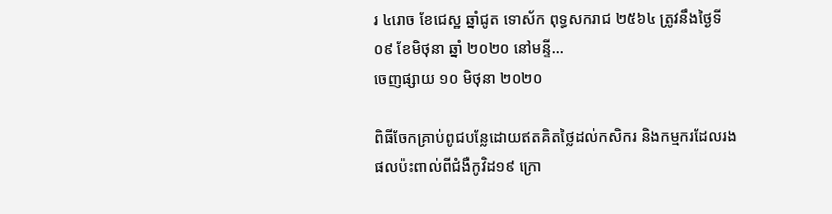រ ៤រោច ខែជេស្ឋ ឆ្នាំជូត ទោស័ក ពុទ្ធសករាជ ២៥៦៤ ត្រូវនឹងថ្ងៃទី ០៩ ខែមិថុនា ឆ្នាំ ២០២០ នៅមន្ទី...
ចេញផ្សាយ ១០ មិថុនា ២០២០

ពិធីចែកគ្រាប់ពូជបន្លែដោយឥតគិតថ្លៃដល់កសិករ និងកម្មករដែលរងផលប៉ះពាល់ពីជំងឺកូវិដ១៩ ក្រោ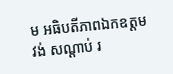ម អធិបតីភាពឯកឧត្តម វង់ សណ្តាប់ រ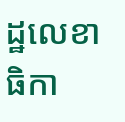ដ្ឋលេខាធិកា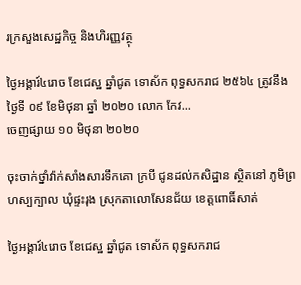រក្រសួងសេដ្ឋកិច្ច និងហិរញ្ញវត្ថុ

ថ្ងៃអង្គារ៍៤រោច ខែជេស្ឋ ឆ្នាំជូត ទោស័ក ពុទ្ធសករាជ ២៥៦៤ ត្រូវនឹងថ្ងៃទី ០៩ ខែមិថុនា ឆ្នាំ ២០២០ លោក កែវ...
ចេញផ្សាយ ១០ មិថុនា ២០២០

ចុះចាក់ថ្នាំវ៉ាក់សាំងសារទឹកគោ ក្របី ជូនដល់កសិដ្ឋាន ស្ថិតនៅ ភូមិព្រហស្បក្បាល ឃុំផ្ទះរុង ស្រុកតាលោសែនជ័យ ខេត្តពោធិ៍សាត់

ថ្ងៃអង្គារ៍៤រោច ខែជេស្ឋ ឆ្នាំជូត ទោស័ក ពុទ្ធសករាជ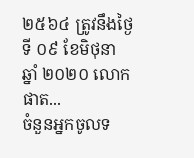២៥៦៤ ត្រូវនឹងថ្ងៃទី ០៩ ខែមិថុនា ឆ្នាំ ២០២០ លោក ផាត...
ចំនួនអ្នកចូលទ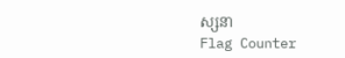ស្សនា
Flag Counter